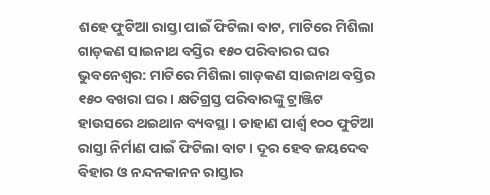ଶହେ ଫୁଟିଆ ରାସ୍ତା ପାଇଁ ଫିଟିଲା ବାଟ, ମାଟିରେ ମିଶିଲା ଗାଡ଼କଣ ସାଇନାଥ ବସ୍ତିର ୧୫୦ ପରିବାରର ଘର
ଭୁବନେଶ୍ୱର: ମାଟିରେ ମିଶିଲା ଗାଡ଼କଣ ସାଇନାଥ ବସ୍ତିର ୧୫୦ ବଖରା ଘର । କ୍ଷତିଗ୍ରସ୍ତ ପରିବାରଙ୍କୁ ଟ୍ରାଞ୍ଜିଟ ହାଉସରେ ଥଇଥାନ ବ୍ୟବସ୍ଥା । ଡାହାଣ ପାର୍ଶ୍ବ ୧୦୦ ଫୁଟିଆ ରାସ୍ତା ନିର୍ମାଣ ପାଇଁ ଫିଟିଲା ବାଟ । ଦୂର ହେବ ଜୟଦେବ ବିହାର ଓ ନନ୍ଦନକାନନ ରାସ୍ତାର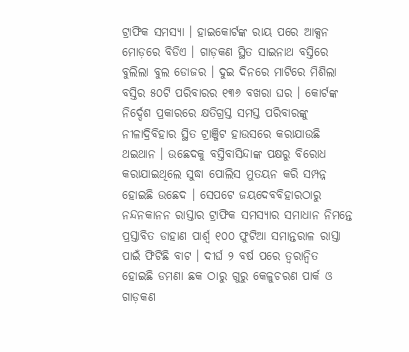ଟ୍ରାଫିକ ସମସ୍ୟା । ହାଇକୋର୍ଟଙ୍କ ରାୟ ପରେ ଆକ୍ସନ ମୋଡ଼ରେ ବିଡିଏ । ଗାଡ଼କଣ ସ୍ଥିତ ସାଇନାଥ ବସ୍ତିରେ ବୁଲିଲା ବୁଲ ଡୋଜର । ଦୁଇ ଦିନରେ ମାଟିରେ ମିଶିଲା ବସ୍ତିର ୫୦ଟି ପରିବାରର ୧୩୬ ବଖରା ଘର । କୋର୍ଟଙ୍କ ନିର୍ଦ୍ଦେଶ ପ୍ରକାରରେ କ୍ଷତିଗ୍ରସ୍ତ ସମସ୍ତ ପରିବାରଙ୍କୁ ନୀଳାଦ୍ରିବିହାର ସ୍ଥିତ ଟ୍ରାଞ୍ଜିଟ ହାଉସରେ କରାଯାଉଛି ଥଇଥାନ । ଉଛେଦକୁ ବସ୍ତିବାସିନ୍ଦାଙ୍କ ପକ୍ଷରୁ ବିରୋଧ କରାଯାଇଥିଲେ ସୁଦ୍ଧା ପୋଲିସ ମୁତୟନ କରି ସମ୍ପନ୍ନ ହୋଇଛି ଉଛେଦ । ସେପଟେ ଜୟଦେବବିହାରଠାରୁ ନନ୍ଦନକାନନ ରାସ୍ତାର ଟ୍ରାଫିକ ସମସ୍ୟାର ସମାଧାନ ନିମନ୍ତେ ପ୍ରସ୍ତାବିତ ଡାହାଣ ପାର୍ଶ୍ଵ ୧୦୦ ଫୁଟିଆ ସମାନ୍ତରାଳ ରାସ୍ତା ପାଇଁ ଫିଟିଛି ବାଟ । ଦୀର୍ଘ ୨ ବର୍ଷ ପରେ ତ୍ୱରାନ୍ୱିତ ହୋଇଛି ଡମଣା ଛକ ଠାରୁ ଗୁରୁ କେଳୁଚରଣ ପାର୍କ ଓ ଗାଡ଼କଣ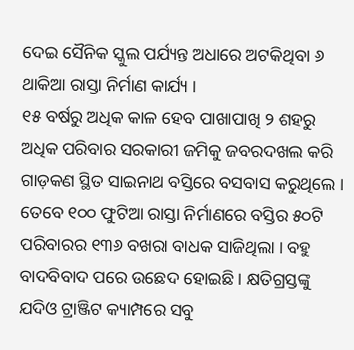ଦେଇ ସୈନିକ ସ୍କୁଲ ପର୍ଯ୍ୟନ୍ତ ଅଧାରେ ଅଟକିଥିବା ୬ ଥାକିଆ ରାସ୍ତା ନିର୍ମାଣ କାର୍ଯ୍ୟ ।
୧୫ ବର୍ଷରୁ ଅଧିକ କାଳ ହେବ ପାଖାପାଖି ୨ ଶହରୁ ଅଧିକ ପରିବାର ସରକାରୀ ଜମିକୁ ଜବରଦଖଲ କରି ଗାଡ଼କଣ ସ୍ଥିତ ସାଇନାଥ ବସ୍ତିରେ ବସବାସ କରୁଥିଲେ । ତେବେ ୧୦୦ ଫୁଟିଆ ରାସ୍ତା ନିର୍ମାଣରେ ବସ୍ତିର ୫୦ଟି ପରିବାରର ୧୩୬ ବଖରା ବାଧକ ସାଜିଥିଲା । ବହୁ ବାଦବିବାଦ ପରେ ଉଛେଦ ହୋଇଛି । କ୍ଷତିଗ୍ରସ୍ତଙ୍କୁ ଯଦିଓ ଟ୍ରାଞ୍ଜିଟ କ୍ୟାମ୍ପରେ ସବୁ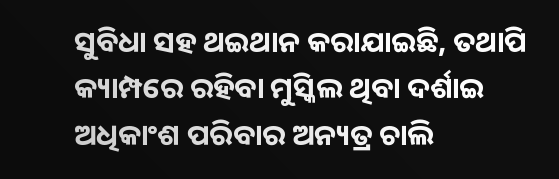ସୁବିଧା ସହ ଥଇଥାନ କରାଯାଇଛି, ତଥାପି କ୍ୟାମ୍ପରେ ରହିବା ମୁସ୍କିଲ ଥିବା ଦର୍ଶାଇ ଅଧିକାଂଶ ପରିବାର ଅନ୍ୟତ୍ର ଚାଲି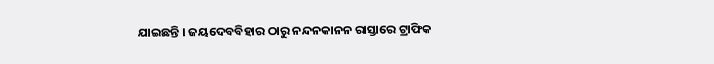ଯାଇଛନ୍ତି । ଜୟଦେବବିହାର ଠାରୁ ନନ୍ଦନକାନନ ରାସ୍ତାରେ ଟ୍ରାଫିକ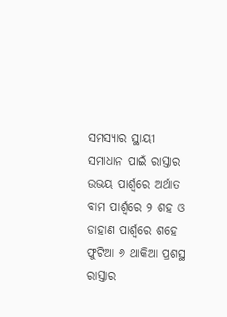ସମସ୍ୟାର ସ୍ଥାୟୀ ସମାଧାନ ପାଇଁ ରାସ୍ତାର ଉଭୟ ପାର୍ଶ୍ବରେ ଅର୍ଥାତ ବାମ ପାର୍ଶ୍ଵରେ ୨ ଶହ ଓ ଡାହାଣ ପାର୍ଶ୍ବରେ ଶହେ ଫୁଟିଆ ୬ ଥାକିଆ ପ୍ରଶସ୍ଥ ରାସ୍ତାର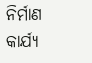ନିର୍ମାଣ କାର୍ଯ୍ୟ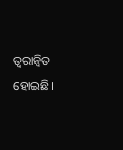ତ୍ୱରାନ୍ୱିତ ହୋଇଛି।